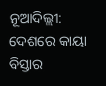ନୂଆଦିଲ୍ଲୀ: ଦେଶରେ କାୟା ବିସ୍ତାର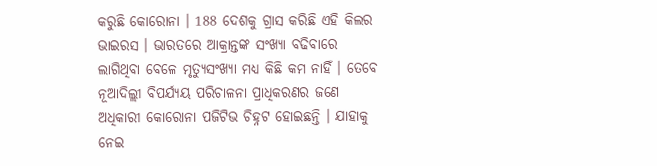କରୁଛି କୋରୋନା । 188 ଦେଶକୁ ଗ୍ରାସ କରିଛି ଏହି କିଲର ଭାଇରସ । ଭାରତରେ ଆକ୍ରାନ୍ତଙ୍କ ସଂଖ୍ୟା ବଢିବାରେ ଲାଗିଥିବା ବେଳେ ମୃତ୍ୟୁସଂଖ୍ୟା ମଧ୍ୟ କିଛି କମ ନାହିଁ । ତେବେ ନୂଆଦିଲ୍ଲୀ ବିପର୍ଯ୍ୟୟ ପରିଚାଳନା ପ୍ରାଧିକରଣର ଜଣେ ଅଧିକାରୀ କୋରୋନା ପଜିଟିଭ ଚିହ୍ନଟ ହୋଇଛନ୍ତି । ଯାହାକୁ ନେଇ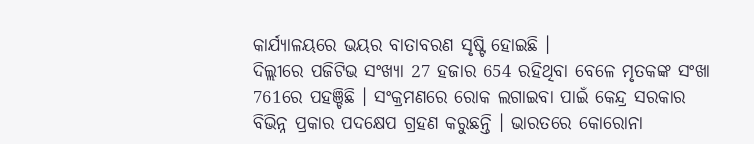କାର୍ଯ୍ୟାଳୟରେ ଭୟର ବାତାବରଣ ସୃଷ୍ଟି ହୋଇଛି ।
ଦିଲ୍ଲୀରେ ପଜିଟିଭ ସଂଖ୍ୟା 27 ହଜାର 654 ରହିଥିବା ବେଳେ ମୃତକଙ୍କ ସଂଖା 761ରେ ପହଞ୍ଚିଛି । ସଂକ୍ରମଣରେ ରୋକ ଲଗାଇବା ପାଇଁ କେନ୍ଦ୍ର ସରକାର ବିଭିନ୍ନ ପ୍ରକାର ପଦକ୍ଷେପ ଗ୍ରହଣ କରୁଛନ୍ତି । ଭାରତରେ କୋରୋନା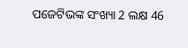ପଜେଟିଭଙ୍କ ସଂଖ୍ୟା 2 ଲକ୍ଷ 46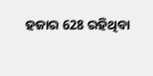ହଜାର 628 ରହିଥିବା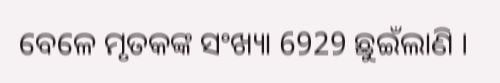ବେଳେ ମୃତକଙ୍କ ସଂଖ୍ୟା 6929 ଛୁଇଁଲାଣି ।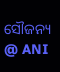ସୌଜନ୍ୟ @ ANI